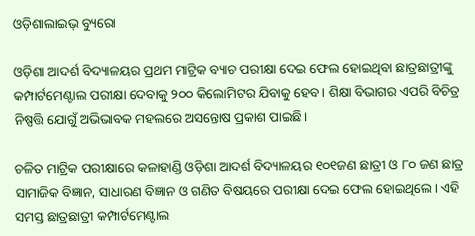ଓଡ଼ିଶାଲାଇଭ୍ ବ୍ୟୁରୋ

ଓଡ଼ିଶା ଆଦର୍ଶ ବିଦ୍ୟାଳୟର ପ୍ରଥମ ମାଟ୍ରିକ ବ୍ୟାଚ ପରୀକ୍ଷା ଦେଇ ଫେଲ ହୋଇଥିବା ଛାତ୍ରଛାତ୍ରୀଙ୍କୁ କମ୍ପାର୍ଟମେଣ୍ଟାଲ ପରୀକ୍ଷା ଦେବାକୁ ୨୦୦ କିଲୋମିଟର ଯିବାକୁ ହେବ। ଶିକ୍ଷା ବିଭାଗର ଏପରି ବିଚିତ୍ର ନିଷ୍ପତ୍ତି ଯୋଗୁଁ ଅଭିଭାବକ ମହଲରେ ଅସନ୍ତୋଷ ପ୍ରକାଶ ପାଇଛି।

ଚଳିତ ମାଟ୍ରିକ ପରୀକ୍ଷାରେ କଳାହାଣ୍ଡି ଓଡ଼ିଶା ଆଦର୍ଶ ବିଦ୍ୟାଳୟର ୧୦୧ଜଣ ଛାତ୍ରୀ ଓ ୮୦ ଜଣ ଛାତ୍ର ସାମାଜିକ ବିଜ୍ଞାନ, ସାଧାରଣ ବିଜ୍ଞାନ ଓ ଗଣିତ ବିଷୟରେ ପରୀକ୍ଷା ଦେଇ ଫେଲ ହୋଇଥିଲେ। ଏହି ସମସ୍ତ ଛାତ୍ରଛାତ୍ରୀ କମ୍ପାର୍ଟମେଣ୍ଟାଲ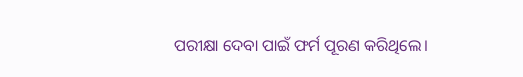ପରୀକ୍ଷା ଦେବା ପାଇଁ ଫର୍ମ ପୂରଣ କରିଥିଲେ।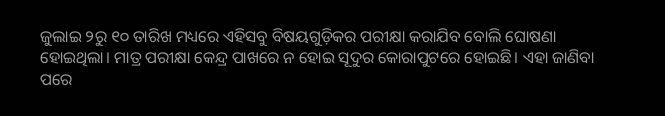ଜୁଲାଇ ୨ରୁ ୧୦ ତାରିଖ ମଧ୍ୟରେ ଏହିସବୁ ବିଷୟଗୁଡ଼ିକର ପରୀକ୍ଷା କରାଯିବ ବୋଲି ଘୋଷଣା ହୋଇଥିଲା। ମାତ୍ର ପରୀକ୍ଷା କେନ୍ଦ୍ର ପାଖରେ ନ ହୋଇ ସୂଦୁର କୋରାପୁଟରେ ହୋଇଛି। ଏହା ଜାଣିବା ପରେ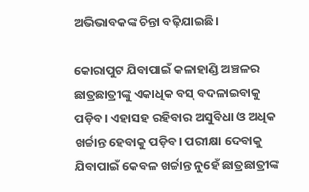ଅଭିଭାବକଙ୍କ ଚିନ୍ତା ବଢ଼ିଯାଇଛି।

କୋରାପୁଟ ଯିବାପାଇଁ କଳାହାଣ୍ଡି ଅଞ୍ଚଳର ଛାତ୍ରଛାତ୍ରୀଙ୍କୁ ଏକାଧିକ ବସ୍ ବଦଳାଇବାକୁ ପଡ଼ିବ। ଏହାସହ ରହିବାର ଅସୁବିଧା ଓ ଅଧିକ ଖର୍ଚ୍ଚାନ୍ତ ହେବାକୁ ପଡ଼ିବ। ପରୀକ୍ଷା ଦେବାକୁ ଯିବାପାଇଁ କେବଳ ଖର୍ଚ୍ଚାନ୍ତ ନୁହେଁ ଛାତ୍ରଛାତ୍ରୀଙ୍କ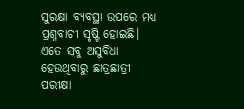ସୁରକ୍ଷା ବ୍ୟବସ୍ଥା ଉପରେ ମଧ୍ୟ ପ୍ରଶ୍ନବାଚୀ ସୃଷ୍ଟି ହୋଇଛି। ଏତେ ସବୁ ଅସୁବିଧା ହେଉଥିବାରୁ ଛାତ୍ରଛାତ୍ରୀ ପରୀକ୍ଷା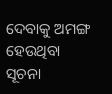ଦେବାକୁ ଅମଙ୍ଗ ହେଉଥିବା ସୂଚନା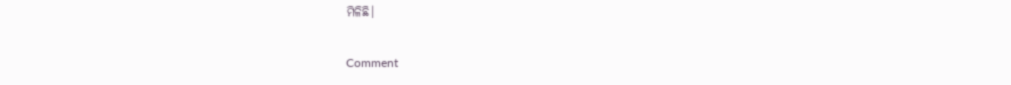ମିଳିଛି।

Comment